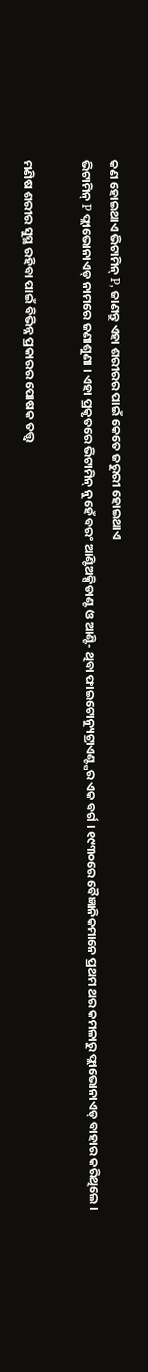କଣ ହୋଇଥାଏ ଭିଟାମିନ୍ P, ଜାଣନ୍ତୁ ଏହା ଶରୀରର ପାଇଁ କେତେ ଜରୁରୀ ହୋଇଥାଏ
ଭିଟାମିନ୍ P ଫ୍ଲାଭୋନାଏଡ୍ ନାମରେ ଜଣାଶୁଣା । ଏହା ପ୍ରକୃତରେ ଭିଟାମିନ୍ ନୁହେଁ ବରଂ ଆଣ୍ଟିଅକ୍ସିଡାଣ୍ଟ ଓ ଆଣ୍ଟି- ଥିବା ଫାଇଟୋନ୍ୟୁଟ୍ରାଏଣ୍ଟ୍ସର ଏକ ବର୍ଗ । ୧୯୩୦ରେ ବୈଜ୍ଞାନିକମାନେ ପ୍ରଥମ ଥର କମଳାରୁ ଫ୍ଲାଭୋନାଏଡ୍ ବାହାର କରିଥିଲେ ।

ମଣିଷ ଶରୀର ସୁସ୍ଥ ରହିବା ପାଇଁ ବିଭିନ୍ନ ପ୍ରକାରର ପୋଷକ ତତ୍ତ୍ୱ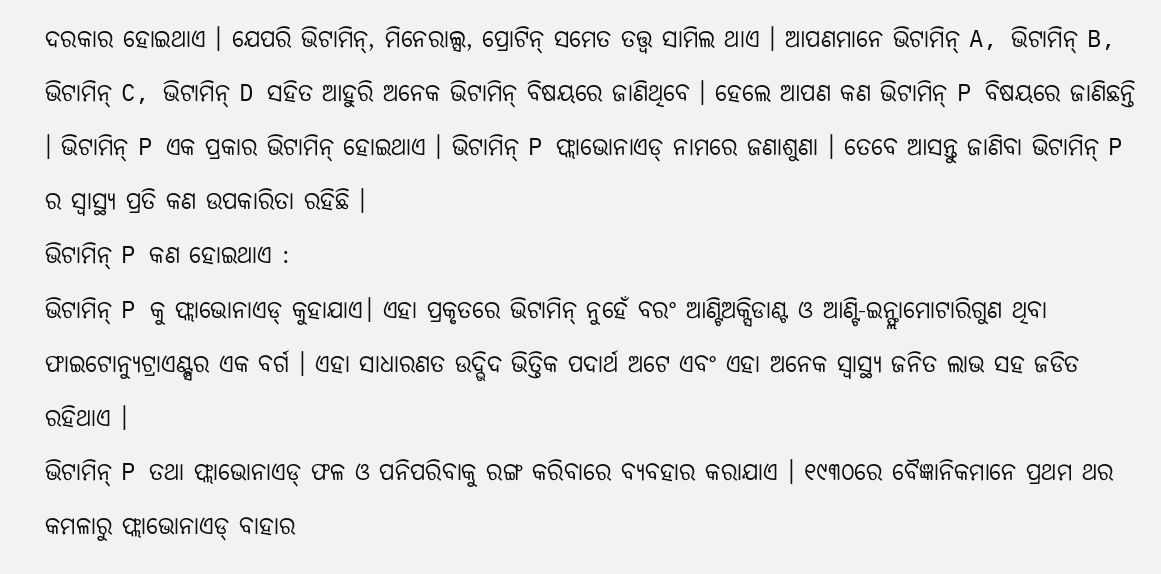ଦରକାର ହୋଇଥାଏ । ଯେପରି ଭିଟାମିନ୍, ମିନେରାଲ୍ସ, ପ୍ରୋଟିନ୍ ସମେତ ତତ୍ତ୍ୱ ସାମିଲ ଥାଏ । ଆପଣମାନେ ଭିଟାମିନ୍ A, ଭିଟାମିନ୍ B, ଭିଟାମିନ୍ C, ଭିଟାମିନ୍ D ସହିତ ଆହୁରି ଅନେକ ଭିଟାମିନ୍ ବିଷୟରେ ଜାଣିଥିବେ । ହେଲେ ଆପଣ କଣ ଭିଟାମିନ୍ P ବିଷୟରେ ଜାଣିଛନ୍ତି । ଭିଟାମିନ୍ P ଏକ ପ୍ରକାର ଭିଟାମିନ୍ ହୋଇଥାଏ । ଭିଟାମିନ୍ P ଫ୍ଲାଭୋନାଏଡ୍ ନାମରେ ଜଣାଶୁଣା । ତେବେ ଆସନ୍ତୁ ଜାଣିବା ଭିଟାମିନ୍ P ର ସ୍ୱାସ୍ଥ୍ୟ ପ୍ରତି କଣ ଉପକାରିତା ରହିଛି ।
ଭିଟାମିନ୍ P କଣ ହୋଇଥାଏ :
ଭିଟାମିନ୍ P କୁ ଫ୍ଲାଭୋନାଏଡ୍ କୁହାଯାଏ। ଏହା ପ୍ରକୃତରେ ଭିଟାମିନ୍ ନୁହେଁ ବରଂ ଆଣ୍ଟିଅକ୍ସିଡାଣ୍ଟ ଓ ଆଣ୍ଟି-ଇନ୍ଫ୍ଲାମୋଟାରିଗୁଣ ଥିବା ଫାଇଟୋନ୍ୟୁଟ୍ରାଏଣ୍ଟ୍ସର ଏକ ବର୍ଗ । ଏହା ସାଧାରଣତ ଉଦ୍ଭିଦ ଭିତ୍ତିକ ପଦାର୍ଥ ଅଟେ ଏବଂ ଏହା ଅନେକ ସ୍ୱାସ୍ଥ୍ୟ ଜନିତ ଲାଭ ସହ ଜଡିତ ରହିଥାଏ ।
ଭିଟାମିନ୍ P ତଥା ଫ୍ଲାଭୋନାଏଡ୍ ଫଳ ଓ ପନିପରିବାକୁ ରଙ୍ଗ କରିବାରେ ବ୍ୟବହାର କରାଯାଏ । ୧୯୩୦ରେ ବୈଜ୍ଞାନିକମାନେ ପ୍ରଥମ ଥର କମଳାରୁ ଫ୍ଲାଭୋନାଏଡ୍ ବାହାର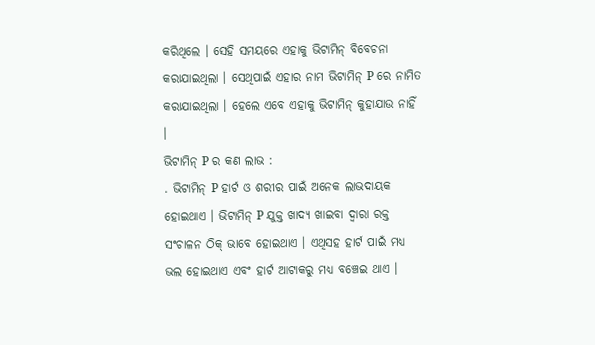କରିଥିଲେ । ସେହି ସମୟରେ ଏହାକୁ ଭିଟାମିନ୍ ବିବେଚନା କରାଯାଇଥିଲା । ସେଥିପାଇଁ ଏହାର ନାମ ଭିଟାମିନ୍ P ରେ ନାମିତ କରାଯାଇଥିଲା । ହେଲେ ଏବେ ଏହାକୁ ଭିଟାମିନ୍ କୁହାଯାଉ ନାହିଁ ।
ଭିଟାମିନ୍ P ର କଣ ଲାଭ :
. ଭିଟାମିନ୍ P ହାର୍ଟ ଓ ଶରୀର ପାଇଁ ଅନେକ ଲାଭଦାୟକ ହୋଇଥାଏ । ଭିଟାମିନ୍ P ଯୁକ୍ତ ଖାଦ୍ୟ ଖାଇବା ଦ୍ୱାରା ରକ୍ତ ସଂଚାଳନ ଠିକ୍ ଭାବେ ହୋଇଥାଏ । ଏଥିସହ ହାର୍ଟ ପାଇଁ ମଧ୍ୟ ଭଲ ହୋଇଥାଏ ଏବଂ ହାର୍ଟ ଆଟାକରୁ ମଧ୍ୟ ବଞ୍ଚେଇ ଥାଏ ।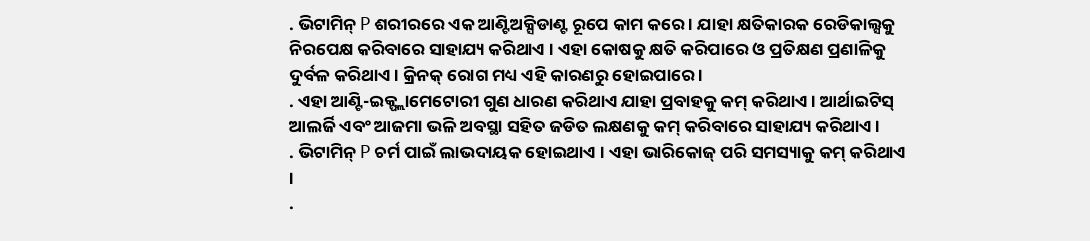. ଭିଟାମିନ୍ P ଶରୀରରେ ଏକ ଆଣ୍ଟିଅକ୍ସିଡାଣ୍ଟ ରୂପେ କାମ କରେ । ଯାହା କ୍ଷତିକାରକ ରେଡିକାଲ୍ସକୁ ନିରପେକ୍ଷ କରିବାରେ ସାହାଯ୍ୟ କରିଥାଏ । ଏହା କୋଷକୁ କ୍ଷତି କରିପାରେ ଓ ପ୍ରତିକ୍ଷଣ ପ୍ରଣାଳିକୁ ଦୁର୍ବଳ କରିଥାଏ । କ୍ରିନକ୍ ରୋଗ ମଧ୍ୟ ଏହି କାରଣରୁ ହୋଇପାରେ ।
. ଏହା ଆଣ୍ଟି-ଇକ୍ଫ୍ଲାମେଟୋରୀ ଗୁଣ ଧାରଣ କରିଥାଏ ଯାହା ପ୍ରବାହକୁ କମ୍ କରିଥାଏ । ଆର୍ଥାଇଟିସ୍ ଆଲର୍ଜି ଏବଂ ଆଜମା ଭଳି ଅବସ୍ଥା ସହିତ ଜଡିତ ଲକ୍ଷଣକୁ କମ୍ କରିବାରେ ସାହାଯ୍ୟ କରିଥାଏ ।
. ଭିଟାମିନ୍ P ଚର୍ମ ପାଇଁ ଲାଭଦାୟକ ହୋଇଥାଏ । ଏହା ଭାରିକୋଜ୍ ପରି ସମସ୍ୟାକୁ କମ୍ କରିଥାଏ ।
.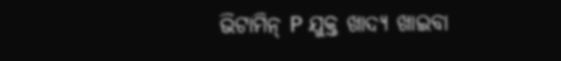ଭିଟାମିନ୍ P ଯୁକ୍ତ ଖାଦ୍ୟ ଖାଇବା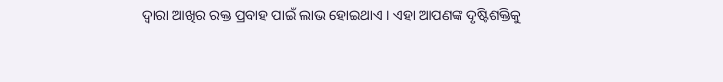ଦ୍ୱାରା ଆଖିର ରକ୍ତ ପ୍ରବାହ ପାଇଁ ଲାଭ ହୋଇଥାଏ । ଏହା ଆପଣଙ୍କ ଦୃଷ୍ଟିଶକ୍ତିକୁ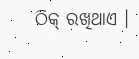ଠିକ୍ ରଖିଥାଏ ।